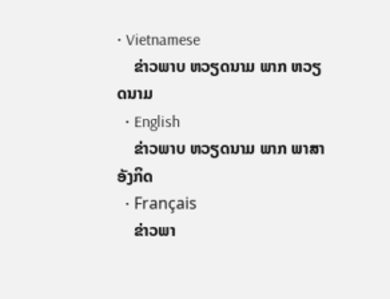• Vietnamese
    ຂ່າວພາບ ຫວຽດນາມ ພາກ ຫວຽດນາມ
  • English
    ຂ່າວພາບ ຫວຽດນາມ ພາກ ພາສາ ອັງກິດ
  • Français
    ຂ່າວພາ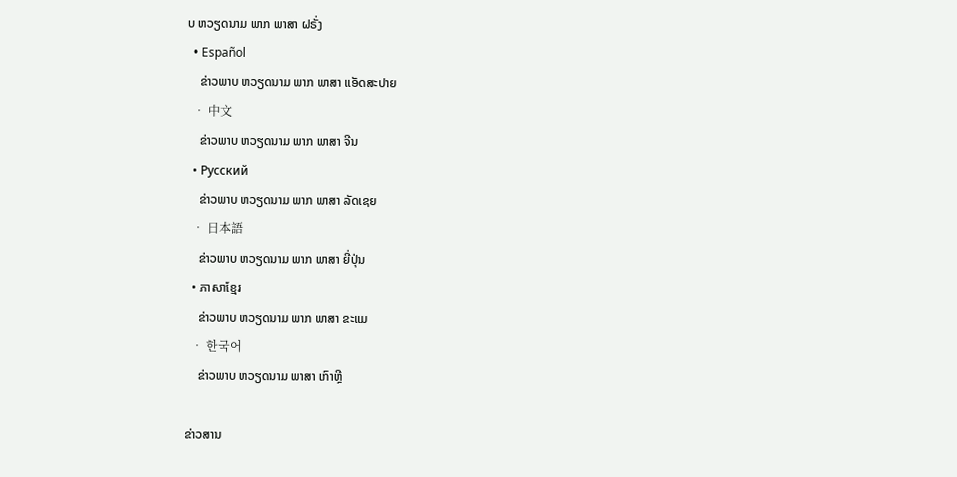ບ ຫວຽດນາມ ພາກ ພາສາ ຝຣັ່ງ
  • Español
    ຂ່າວພາບ ຫວຽດນາມ ພາກ ພາສາ ແອັດສະປາຍ
  • 中文
    ຂ່າວພາບ ຫວຽດນາມ ພາກ ພາສາ ຈີນ
  • Русский
    ຂ່າວພາບ ຫວຽດນາມ ພາກ ພາສາ ລັດເຊຍ
  • 日本語
    ຂ່າວພາບ ຫວຽດນາມ ພາກ ພາສາ ຍີ່ປຸ່ນ
  • ភាសាខ្មែរ
    ຂ່າວພາບ ຫວຽດນາມ ພາກ ພາສາ ຂະແມ
  • 한국어
    ຂ່າວພາບ ຫວຽດນາມ ພາສາ ເກົາຫຼີ

ຂ່າວສານ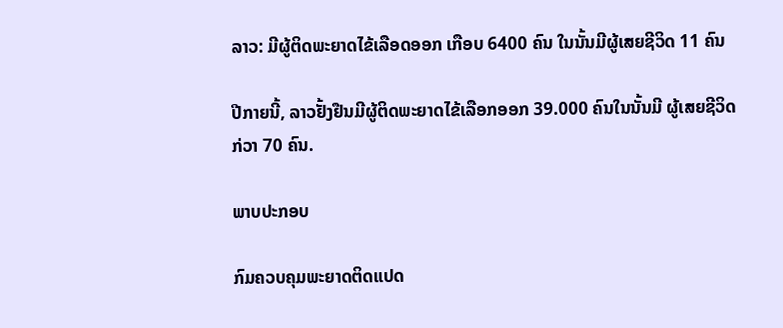ລາວ: ມີຜູ້ຕິດພະຍາດໄຂ້ເລືອດອອກ ເກືອບ 6400 ຄົນ ໃນນັ້ນມີຜູ້ເສຍຊີວິດ 11 ຄົນ

ປີກາຍນີ້, ລາວຢັ້ງຢືນມີຜູ້ຕິດພະຍາດໄຂ້ເລືອກອອກ 39.000 ຄົນໃນນັ້ນມີ ຜູ້ເສຍຊີວິດກ່ວາ 70 ຄົນ.

ພາບປະກອບ

ກົມຄວບຄຸມພະຍາດຕິດແປດ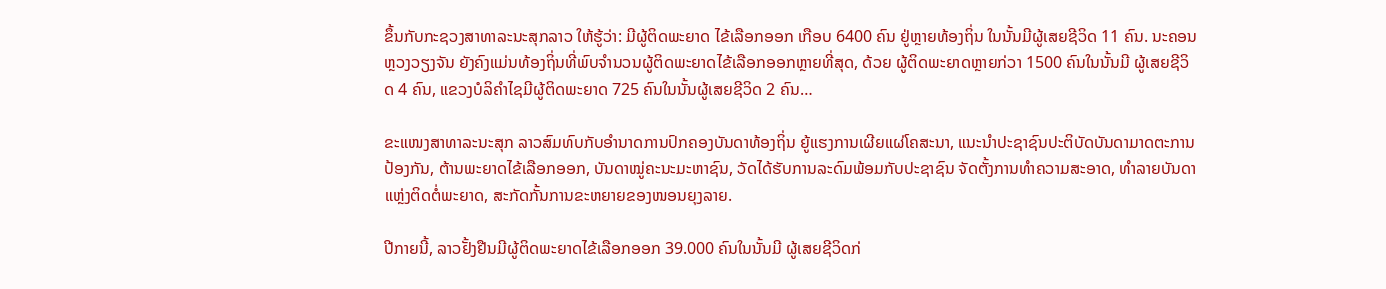ຂຶ້ນກັບກະຊວງສາທາລະນະສຸກລາວ ໃຫ້ຮູ້ວ່າ: ມີຜູ້ຕິດພະຍາດ ໄຂ້ເລືອກອອກ ເກືອບ 6400 ຄົນ ຢູ່ຫຼາຍທ້ອງຖິ່ນ ໃນນັ້ນມີຜູ້ເສຍຊີວິດ 11 ຄົນ. ນະຄອນຫຼວງວຽງຈັນ ຍັງຄົງແມ່ນທ້ອງຖິ່ນທີ່ພົບຈຳນວນຜູ້ຕິດພະຍາດໄຂ້ເລືອກອອກຫຼາຍທີ່ສຸດ, ດ້ວຍ ຜູ້ຕິດພະຍາດຫຼາຍກ່ວາ 1500 ຄົນໃນນັ້ນມີ ຜູ້ເສຍຊີວິດ 4 ຄົນ, ແຂວງບໍລິຄຳໄຊມີຜູ້ຕິດພະຍາດ 725 ຄົນໃນນັ້ນຜູ້ເສຍຊີວິດ 2 ຄົນ…

ຂະແໜງສາທາລະນະສຸກ ລາວສົມທົບກັບອຳນາດການປົກຄອງບັນດາທ້ອງຖິ່ນ ຍູ້ແຮງການເຜີຍແຜ່ໂຄສະນາ, ແນະນຳປະຊາຊົນປະຕິບັດບັນດາມາດຕະການປ້ອງກັນ, ຕ້ານພະຍາດໄຂ້ເລືອກອອກ, ບັນດາໝູ່ຄະນະມະຫາຊົນ, ວັດໄດ້ຮັບການລະດົມພ້ອມກັບປະຊາຊົນ ຈັດຕັ້ງການທຳຄວາມສະອາດ, ທຳລາຍບັນດາແຫຼ່ງຕິດຕໍ່ພະຍາດ, ສະກັດກັ້ນການຂະຫຍາຍຂອງໜອນຍຸງລາຍ.

ປີກາຍນີ້, ລາວຢັ້ງຢືນມີຜູ້ຕິດພະຍາດໄຂ້ເລືອກອອກ 39.000 ຄົນໃນນັ້ນມີ ຜູ້ເສຍຊີວິດກ່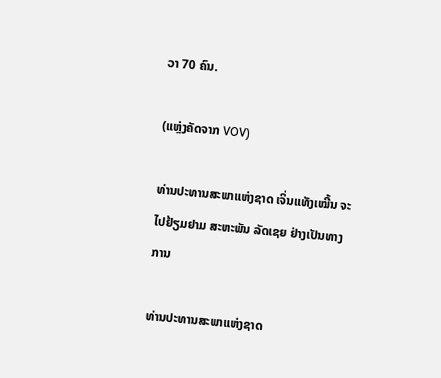ວາ 70 ຄົນ.

(ແຫຼ່ງຄັດຈາກ VOV)

ທ່ານປະທານສະພາແຫ່ງຊາດ ເຈິ່ນແທັງເໝີ້ນ ຈະໄປຢ້ຽມຢາມ ສະຫະພັນ ລັດເຊຍ ຢ່າງເປັນທາງການ

ທ່ານປະທານສະພາແຫ່ງຊາດ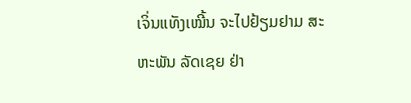ເຈິ່ນແທັງເໝີ້ນ ຈະໄປຢ້ຽມຢາມ ສະຫະພັນ ລັດເຊຍ ຢ່າ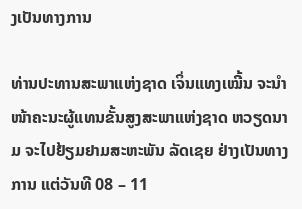ງເປັນທາງການ

ທ່ານປະທານສະພາແຫ່ງຊາດ ເຈິ່ນແທງເໝີ້ນ ຈະນຳໜ້າຄະນະຜູ້ແທນຂັ້ນສູງສະພາແຫ່ງຊາດ ຫວຽດນາມ ຈະໄປຢ້ຽມຢາມສະຫະພັນ ລັດເຊຍ ຢ່າງເປັນທາງການ ແຕ່ວັນທີ 08 – 11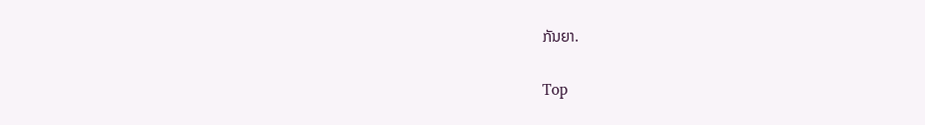ກັນຍາ.

Top